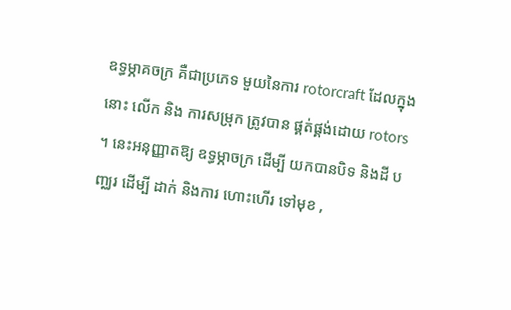ឧទ្ធម្ភាគចក្រ គឺជាប្រភេទ មួយនៃការ rotorcraft ដែលក្នុងនោះ លើក និង ការសម្រុក ត្រូវបាន ផ្គត់ផ្គង់ដោយ rotors ។ នេះអនុញ្ញាតឱ្យ ឧទ្ធម្ភាចក្រ ដើម្បី យកបានបិទ និងដី បញ្ឈរ ដើម្បី ដាក់ និងការ ហោះហើរ ទៅមុខ ,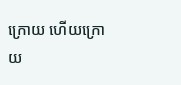ក្រោយ ហើយក្រោយ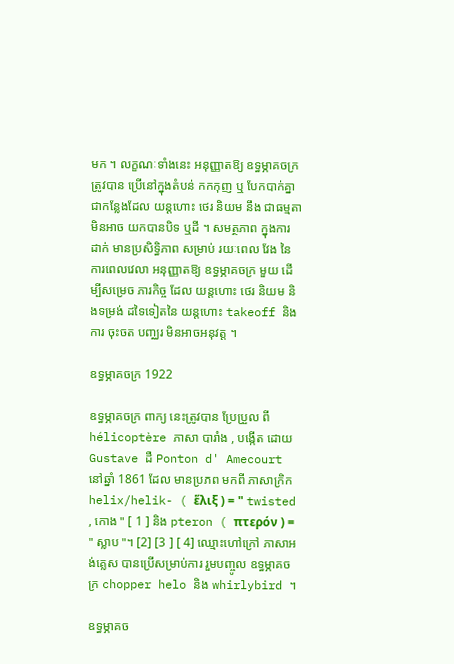មក ។ លក្ខណៈទាំងនេះ អនុញ្ញាតឱ្យ ឧទ្ធម្ភាគចក្រ ត្រូវបាន ប្រើនៅក្នុងតំបន់ កកកុញ ឬ បែកបាក់គ្នា ជាកន្លែងដែល យន្តហោះ ថេរ និយម នឹង ជាធម្មតា មិនអាច យកបានបិទ ឬដី ។ សមត្ថភាព ក្នុងការ ដាក់ មានប្រសិទ្ធិភាព សម្រាប់ រយៈពេល វែង នៃការពេលវេលា អនុញ្ញាតឱ្យ ឧទ្ធម្ភាគចក្រ មួយ ដើម្បីសម្រេច ភារកិច្ច ដែល យន្ដហោះ ថេរ និយម និងទម្រង់ ដទៃទៀតនៃ យន្តហោះ takeoff និងការ ចុះចត បញ្ឈរ មិនអាចអនុវត្ត ។

ឧទ្ធម្ភាគចក្រ 1922

ឧទ្ធម្ភាគចក្រ ពាក្យ នេះត្រូវបាន ប្រែប្រួល ពី hélicoptère ភាសា បារាំង , បង្កើត ដោយ Gustave ដឺ Ponton d' Amecourt នៅឆ្នាំ 1861 ដែល មានប្រភព មកពី ភាសាក្រិក helix/helik- ( ἕλιξ ) = " twisted , កោង " [ 1 ] និង pteron ( πτερόν ) = " ស្លាប "។ [2] [3 ] [ 4] ឈ្មោះហៅក្រៅ ភាសាអង់គ្លេស បានប្រើសម្រាប់ការ រួមបញ្ចូល ឧទ្ធម្ភាគចក្រ chopper helo និង whirlybird ។

ឧទ្ធម្ភាគច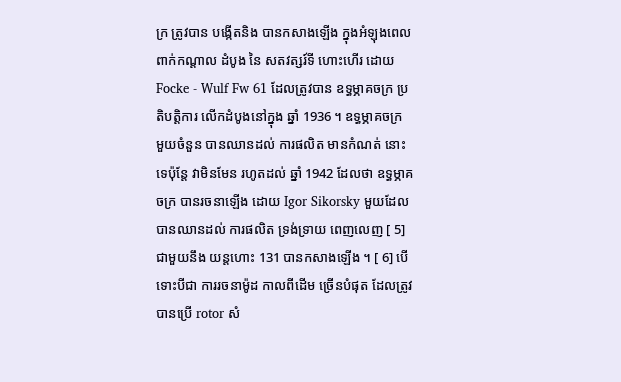ក្រ ត្រូវបាន បង្កើតនិង បានកសាងឡើង ក្នុងអំឡុងពេល ពាក់កណ្តាល ដំបូង នៃ សតវត្សរ៍ទី ហោះហើរ ដោយ Focke - Wulf Fw 61 ដែលត្រូវបាន ឧទ្ធម្ភាគចក្រ ប្រតិបត្ដិការ លើកដំបូងនៅក្នុង ឆ្នាំ 1936 ។ ឧទ្ធម្ភាគចក្រ មួយចំនួន បានឈានដល់ ការផលិត មានកំណត់ នោះទេប៉ុន្តែ វាមិនមែន រហូតដល់ ឆ្នាំ 1942 ដែលថា ឧទ្ធម្ភាគចក្រ បានរចនាឡើង ដោយ Igor Sikorsky មួយដែល បានឈានដល់ ការផលិត ទ្រង់ទ្រាយ ពេញលេញ [ 5] ជាមួយនឹង យន្តហោះ 131 បានកសាងឡើង ។ [ 6] បើទោះបីជា ការរចនាម៉ូដ កាលពីដើម ច្រើនបំផុត ដែលត្រូវបានប្រើ rotor សំ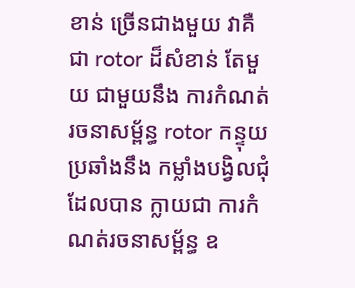ខាន់ ច្រើនជាងមួយ វាគឺជា rotor ដ៏សំខាន់ តែមួយ ជាមួយនឹង ការកំណត់រចនាសម្ព័ន្ធ rotor កន្ទុយ ប្រឆាំងនឹង កម្លាំងបង្វិលជុំ ដែលបាន ក្លាយជា ការកំណត់រចនាសម្ព័ន្ធ ឧ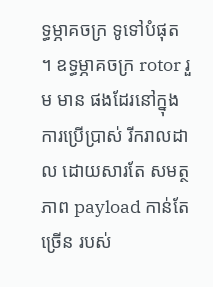ទ្ធម្ភាគចក្រ ទូទៅបំផុត ។ ឧទ្ធម្ភាគចក្រ rotor រួម មាន ផងដែរនៅក្នុង ការប្រើប្រាស់ រីករាលដាល ដោយសារតែ សមត្ថភាព payload កាន់តែច្រើន របស់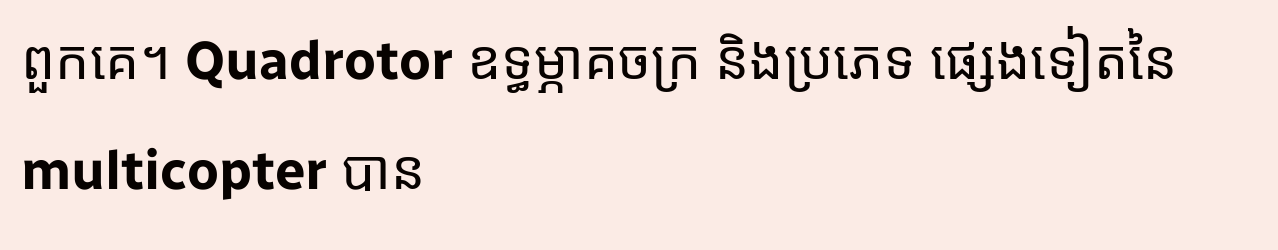ពួកគេ។ Quadrotor ឧទ្ធម្ភាគចក្រ និងប្រភេទ ផ្សេងទៀតនៃ multicopter បាន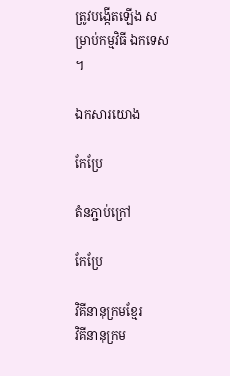ត្រូវបង្កើតឡើង សម្រាប់កម្មវិធី ឯកទេស ។

ឯកសារយោង

កែប្រែ

តំនភ្ជាប់ក្រៅ

កែប្រែ

វិគីនានុក្រមខ្មែរ
វិគីនានុក្រម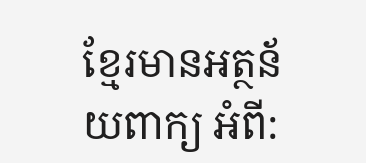ខ្មែរមានអត្ថន័យពាក្យ អំពី: